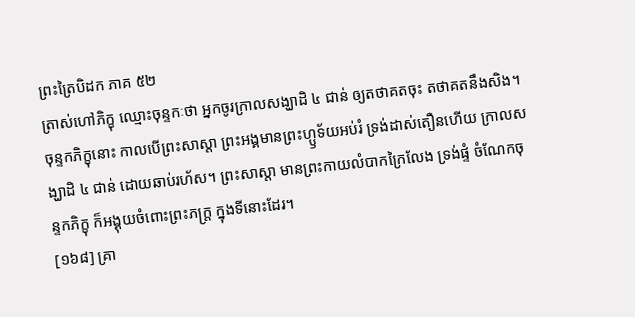ព្រះត្រៃបិដក ភាគ ៥២
ត្រាស់ហៅភិក្ខុ ឈ្មោះចុន្ទកៈថា អ្នកចូរក្រាលសង្ឃាដិ ៤ ជាន់ ឲ្យតថាគតចុះ តថាគតនឹងសិង។ ចុន្ទកភិក្ខុនោះ កាលបើព្រះសាស្តា ព្រះអង្គមានព្រះហ្ឫទ័យអប់រំ ទ្រង់ដាស់តឿនហើយ ក្រាលសង្ឃាដិ ៤ ជាន់ ដោយឆាប់រហ័ស។ ព្រះសាស្តា មានព្រះកាយលំបាកក្រៃលែង ទ្រង់ផ្ទំ ចំណែកចុន្ទកភិក្ខុ ក៏អង្គុយចំពោះព្រះភក្រ្ត ក្នុងទីនោះដែរ។
[១៦៨] គ្រា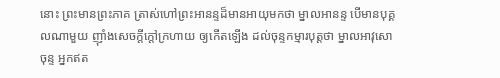នោះ ព្រះមានព្រះភាគ ត្រាស់ហៅព្រះអានន្ទដ៏មានអាយុមកថា ម្នាលអានន្ទ បើមានបុគ្គលណាមួយ ញ៉ាំងសេចក្តីក្តៅក្រហាយ ឲ្យកើតឡើង ដល់ចុន្ទកម្មារបុត្តថា ម្នាលអាវុសោចុន្ទ អ្នកឥត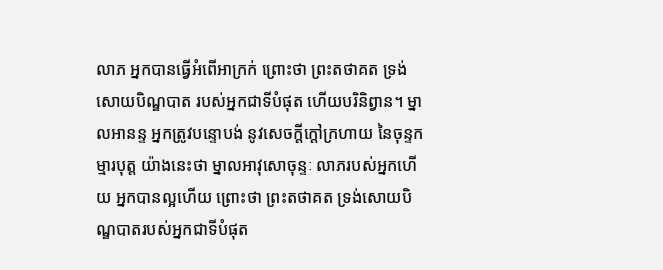លាភ អ្នកបានធ្វើអំពើអាក្រក់ ព្រោះថា ព្រះតថាគត ទ្រង់សោយបិណ្ឌបាត របស់អ្នកជាទីបំផុត ហើយបរិនិព្វាន។ ម្នាលអានន្ទ អ្នកត្រូវបន្ទោបង់ នូវសេចក្តីក្តៅក្រហាយ នៃចុន្ទកម្មារបុត្ត យ៉ាងនេះថា ម្នាលអាវុសោចុន្ទៈ លាភរបស់អ្នកហើយ អ្នកបានល្អហើយ ព្រោះថា ព្រះតថាគត ទ្រង់សោយបិណ្ឌបាតរបស់អ្នកជាទីបំផុត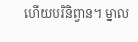ហើយបរិនិព្វាន។ ម្នាល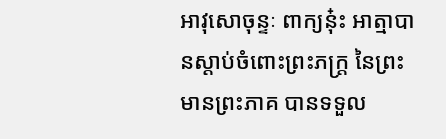អាវុសោចុន្ទៈ ពាក្យនុ៎ះ អាត្មាបានស្តាប់ចំពោះព្រះភក្រ្ត នៃព្រះមានព្រះភាគ បានទទួល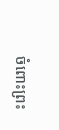ចំពោះព្រះ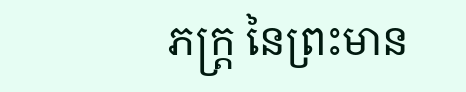ភក្ត្រ នៃព្រះមាន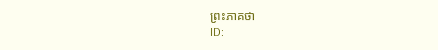ព្រះភាគថា
ID: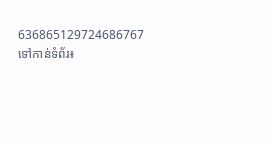636865129724686767
ទៅកាន់ទំព័រ៖